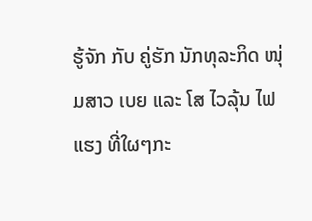ຮູ້ຈັກ ກັບ ຄູ່ຮັກ ນັກທຸລະກິດ ໜຸ່ມສາວ ເບຍ ແລະ ໂສ ໄວລຸ້ນ ໄຟແຮງ ທີ່ໃຜໆກະ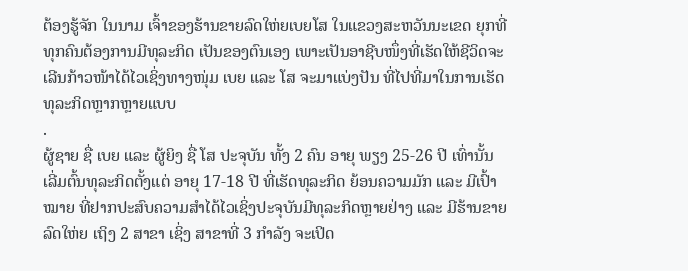ຕ້ອງຮູ້ຈັກ ໃນນາມ ເຈົ້າຂອງຮ້ານຂາຍລົດໃຫ່ຍເບຍໂສ ໃນແຂວງສະຫວັນນະເຂດ ຍຸກທີ່ທຸກຄົນຕ້ອງການມີທຸລະກິດ ເປັນຂອງຕົນເອງ ເພາະເປັນອາຊີບໜຶ່ງທີ່ເຮັດໃຫ້ຊີວິດຈະເລີນກ້າວໜ້າໄດ້ໄວເຊິ່ງທາງໜຸ່ມ ເບຍ ແລະ ໂສ ຈະມາແບ່ງປັນ ທີ່ໄປທີ່ມາໃນການເຮັດທຸລະກິດຫຼາກຫຼາຍແບບ
.
ຜູ້ຊາຍ ຊື່ ເບຍ ແລະ ຜູ້ຍິງ ຊື່ ໂສ ປະຈຸບັນ ທັ້ງ 2 ຄົນ ອາຍຸ ພຽງ 25-26 ປີ ເທົ່ານັ້ນ ເລີ່ມຕົ້ນທຸລະກິດຕັ້ງແຕ່ ອາຍຸ 17-18 ປີ ທີ່ເຮັດທຸລະກິດ ຍ້ອນຄວາມມັກ ແລະ ມີເປົ້າໝາຍ ທີ່ຢາກປະສົບຄວາມສຳໄດ້ໄວເຊິ່ງປະຈຸບັນມີທຸລະກິດຫຼາຍຢ່າງ ແລະ ມີຮ້ານຂາຍລົດໃຫ່ຍ ເຖິງ 2 ສາຂາ ເຊິ່ງ ສາຂາທີ່ 3 ກຳລັງ ຈະເປິດ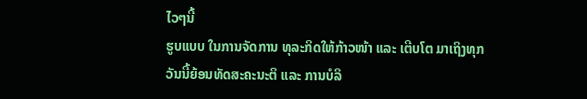ໄວໆນີ້
ຮູບແບບ ໃນການຈັດການ ທຸລະກິດໃຫ້ກ້າວໜ້າ ແລະ ເຕີບໂຕ ມາເຖິງທຸກວັນນີ້ຍ້ອນທັດສະຄະນະຕິ ແລະ ການບໍລິ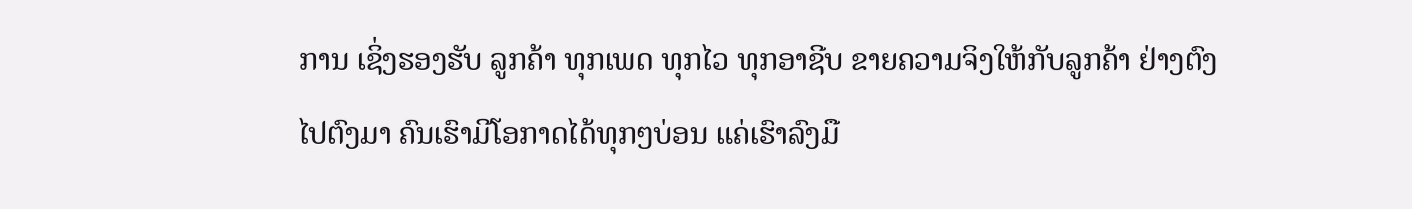ການ ເຊິ່ງຮອງຮັບ ລູກຄ້າ ທຸກເພດ ທຸກໄວ ທຸກອາຊີບ ຂາຍຄວາມຈິງໃຫ້ກັບລູກຄ້າ ຢ່າງຕົງໄປຕົງມາ ຄົນເຮົາມີໂອກາດໄດ້ທຸກໆບ່ອນ ແຄ່ເຮົາລົງມື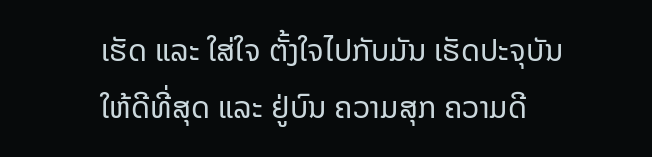ເຮັດ ແລະ ໃສ່ໃຈ ຕັ້ງໃຈໄປກັບມັນ ເຮັດປະຈຸບັນ ໃຫ້ດີທີ່ສຸດ ແລະ ຢູ່ບົນ ຄວາມສຸກ ຄວາມດີ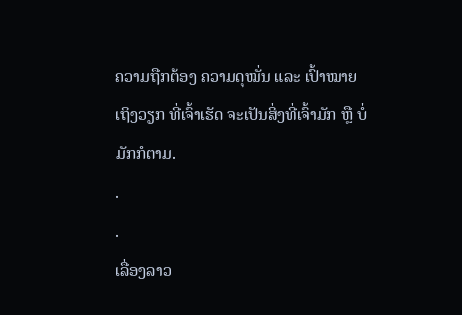ຄວາມຖືກຕ້ອງ ຄວາມດຸໝັ່ນ ແລະ ເປົ້າໝາຍ ເຖິງວຽກ ທີ່ເຈົ້າເຮັດ ຈະເປັນສິ່ງທີ່ເຈົ້າມັກ ຫຼື ບໍ່ມັກກໍຕາມ.
.
.
ເລື່ອງລາວ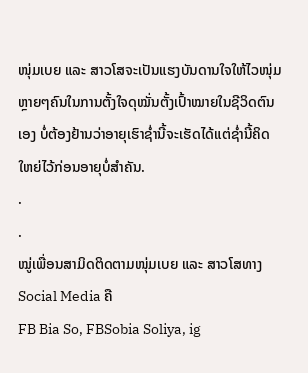ໜຸ່ມເບຍ ແລະ ສາວໂສຈະເປັນແຮງບັນດານໃຈໃຫ້ໄວໜຸ່ມຫຼາຍໆຄົນໃນການຕັ້ງໃຈດຸໝັ່ນຕັ້ງເປົ້າໝາຍໃນຊີວິດຕົນເອງ ບໍ່ຕ້ອງຢ້ານວ່າອາຍຸເຮົາຊໍ່ານີ້ຈະເຮັດໄດ້ແຕ່ຊໍ່ານີ້ຄິດໃຫຍ່ໄວ້ກ່ອນອາຍຸບໍ່ສໍາຄັນ.
.
.
ໝູ່ເພື່ອນສາມິດຕິດຕາມໜຸ່ມເບຍ ແລະ ສາວໂສທາງ Social Media ຄື
FB Bia So, FBSobia Soliya, ig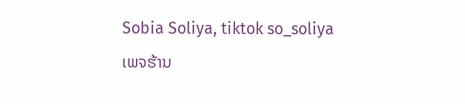Sobia Soliya, tiktok so_soliya
ເພຈຮ້ານ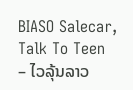BIASO Salecar, Talk To Teen – ໄວລຸ້ນລາວ